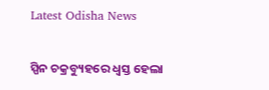Latest Odisha News

ସ୍ପିନ ଚକ୍ରବ୍ୟୁହରେ ଧ୍ୱସ୍ତ ହେଲା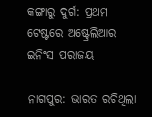କଙ୍ଗାରୁ ଦୁର୍ଗ: ପ୍ରଥମ ଟେଷ୍ଟରେ ଅଷ୍ଟ୍ରେଲିଆର ଇନିଂସ ପରାଜୟ

ନାଗପୁର: ଭାରତ ରଚିଥିଲା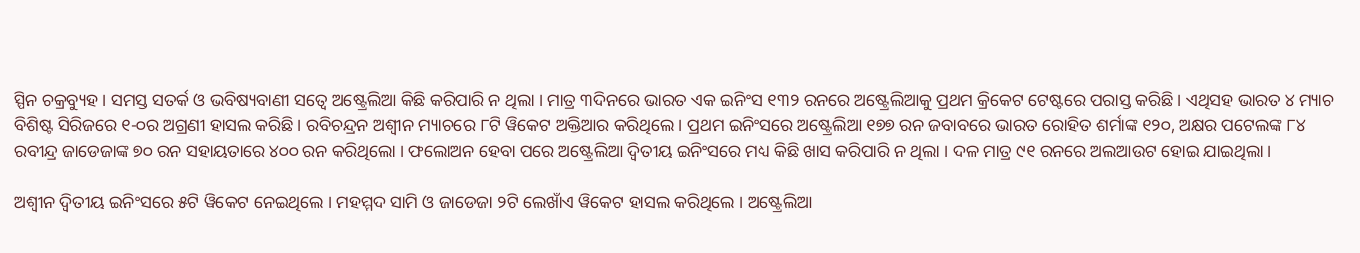ସ୍ପିନ ଚକ୍ରବ୍ୟୁହ । ସମସ୍ତ ସତର୍କ ଓ ଭବିଷ୍ୟବାଣୀ ସତ୍ୱେ ଅଷ୍ଟ୍ରେଲିଆ କିଛି କରିପାରି ନ ଥିଲା । ମାତ୍ର ୩ଦିନରେ ଭାରତ ଏକ ଇନିଂସ ୧୩୨ ରନରେ ଅଷ୍ଟ୍ରେଲିଆକୁ ପ୍ରଥମ କ୍ରିକେଟ ଟେଷ୍ଟରେ ପରାସ୍ତ କରିଛି । ଏଥିସହ ଭାରତ ୪ ମ୍ୟାଚ ବିଶିଷ୍ଟ ସିରିଜରେ ୧-୦ର ଅଗ୍ରଣୀ ହାସଲ କରିଛି । ରବିଚନ୍ଦ୍ରନ ଅଶ୍ୱୀନ ମ୍ୟାଚରେ ୮ଟି ୱିକେଟ ଅକ୍ତିଆର କରିଥିଲେ । ପ୍ରଥମ ଇନିଂସରେ ଅଷ୍ଟ୍ରେଲିଆ ୧୭୭ ରନ ଜବାବରେ ଭାରତ ରୋହିତ ଶର୍ମାଙ୍କ ୧୨୦, ଅକ୍ଷର ପଟେଲଙ୍କ ୮୪ ରବୀନ୍ଦ୍ର ଜାଡେଜାଙ୍କ ୭୦ ରନ ସହାୟତାରେ ୪୦୦ ରନ କରିଥିଲୋ । ଫଲୋଅନ ହେବା ପରେ ଅଷ୍ଟ୍ରେଲିଆ ଦ୍ୱିତୀୟ ଇନିଂସରେ ମଧ୍ୟ କିଛି ଖାସ କରିପାରି ନ ଥିଲା । ଦଳ ମାତ୍ର ୯୧ ରନରେ ଅଲଆଉଟ ହୋଇ ଯାଇଥିଲା ।

ଅଶ୍ୱୀନ ଦ୍ୱିତୀୟ ଇନିଂସରେ ୫ଟି ୱିକେଟ ନେଇଥିଲେ । ମହମ୍ମଦ ସାମି ଓ ଜାଡେଜା ୨ଟି ଲେଖାଁଏ ୱିକେଟ ହାସଲ କରିଥିଲେ । ଅଷ୍ଟ୍ରେଲିଆ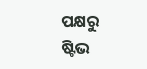ପକ୍ଷରୁ ଷ୍ଟିଭ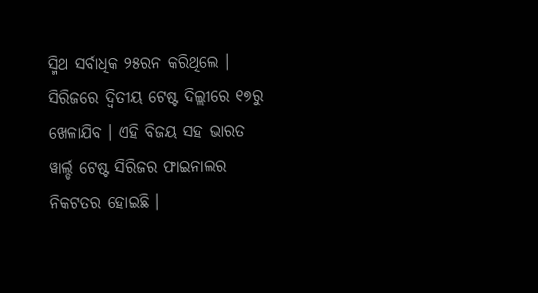ସ୍ମିଥ ସର୍ବାଧିକ ୨୫ରନ କରିଥିଲେ । ସିରିଜରେ ଦ୍ୱିତୀୟ ଟେଷ୍ଟ ଦିଲ୍ଲୀରେ ୧୭ରୁ ଖେଳାଯିବ । ଏହି ବିଜୟ ସହ ଭାରତ ୱାର୍ଲ୍ଡ ଟେଷ୍ଟ ସିରିଜର ଫାଇନାଲର ନିକଟତର ହୋଇଛି ।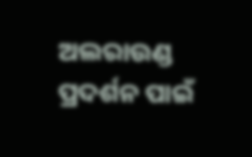ଅଲରାଉଣ୍ଡ ପ୍ରଦର୍ଶନ ପାଇଁ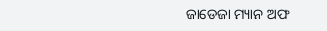ଜାଡେଜା ମ୍ୟାନ ଅଫ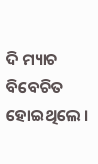ଦି ମ୍ୟାଚ ବିବେଚିତ ହୋଇଥିଲେ ।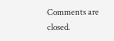Comments are closed.